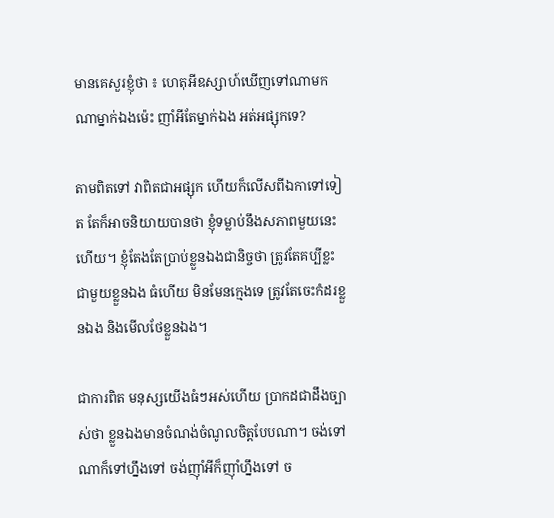មានគេសួរខ្ញុំថា ៖ ហេតុអីឧស្សាហ៍ឃើញទៅណាមកណាម្នាក់ឯងម៉េះ ញាំអីតែម្នាក់ឯង អត់អផ្សុកទេ?

តាមពិតទៅ វាពិតជាអផ្សុក ហើយក៏លើសពីឯកាទៅទៀត តែក៏អាចនិយាយបានថា ខ្ញុំទម្លាប់នឹងសភាពមួយនេះហើយ។ ខ្ញុំតែងតែប្រាប់ខ្លួនឯងជានិច្ចថា ត្រូវតែគប្បីខ្លះជាមួយខ្លួនឯង ធំហើយ មិនមែនក្មេងទេ ត្រូវតែចេះកំដរខ្លួនឯង និងមើលថែខ្លួនឯង។

ជាការពិត មនុស្សយើងធំៗអស់ហើយ ប្រាកដជាដឹងច្បាស់ថា ខ្លួនឯងមានចំណង់ចំណូលចិត្តបែបណា។ ចង់ទៅណាក៏ទៅហ្នឹងទៅ ចង់ញ៉ាំអីក៏ញ៉ាំហ្នឹងទៅ ច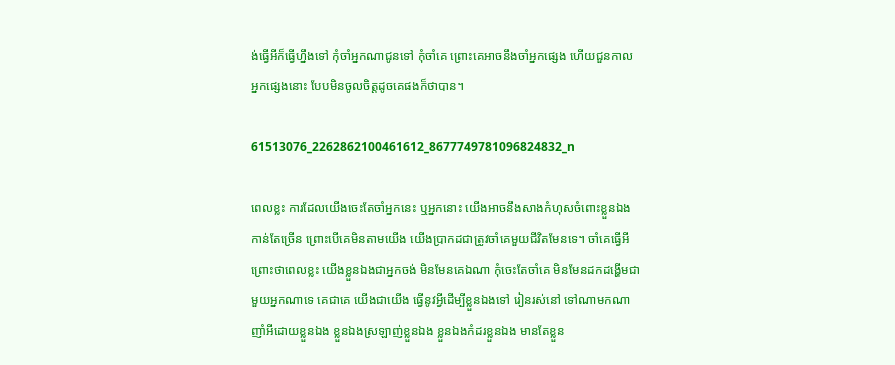ង់ធ្វើអីក៏ធ្វើហ្នឹងទៅ កុំចាំអ្នកណាជូនទៅ កុំចាំគេ ព្រោះគេអាចនឹងចាំអ្នកផ្សេង ហើយជួនកាលអ្នកផ្សេងនោះ បែបមិនចូលចិត្តដូចគេផងក៏ថាបាន។

61513076_2262862100461612_8677749781096824832_n

ពេលខ្លះ ការដែលយើងចេះតែចាំអ្នកនេះ ឬអ្នកនោះ យើងអាចនឹងសាងកំហុសចំពោះខ្លួនឯងកាន់តែច្រើន ព្រោះបើគេមិនតាមយើង យើងប្រាកដជាត្រូវចាំគេមួយជីវិតមែនទេ។ ចាំគេធ្វើអី ព្រោះថាពេលខ្លះ យើងខ្លួនឯងជាអ្នកចង់ មិនមែនគេឯណា កុំចេះតែចាំគេ មិនមែនដកដង្ហើមជាមួយអ្នកណាទេ គេជាគេ យើងជាយើង ធ្វើនូវអ្វីដើម្បីខ្លួនឯងទៅ រៀនរស់នៅ ទៅណាមកណា ញាំអីដោយខ្លួនឯង ខ្លួនឯងស្រឡាញ់ខ្លួនឯង ខ្លួនឯងកំដរខ្លួនឯង មានតែខ្លួន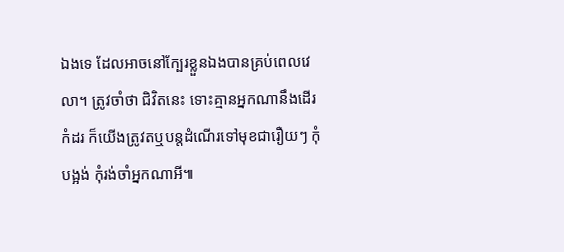ឯងទេ ដែលអាចនៅក្បែរខ្លួនឯងបានគ្រប់ពេលវេលា។ ត្រូវចាំថា ជិវិតនេះ ទោះគ្មានអ្នកណានឹងដើរកំដរ ក៏យើងត្រូវតឬបន្តដំណើរទៅមុខជារឿយៗ កុំបង្អង់ កុំរង់ចាំអ្នកណាអី៕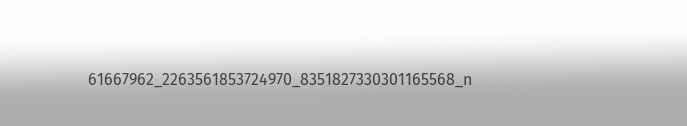61667962_2263561853724970_8351827330301165568_n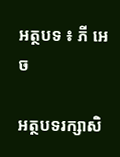អត្ថបទ ៖ ភី អេច

អត្ថបទរក្សាសិ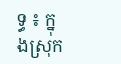ទ្ធ ៖ ក្នុងស្រុក